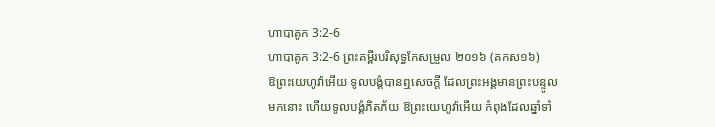ហាបាគូក 3:2-6
ហាបាគូក 3:2-6 ព្រះគម្ពីរបរិសុទ្ធកែសម្រួល ២០១៦ (គកស១៦)
ឱព្រះយេហូវ៉ាអើយ ទូលបង្គំបានឮសេចក្ដី ដែលព្រះអង្គមានព្រះបន្ទូលមកនោះ ហើយទូលបង្គំភិតភ័យ ឱព្រះយេហូវ៉ាអើយ កំពុងដែលឆ្នាំទាំ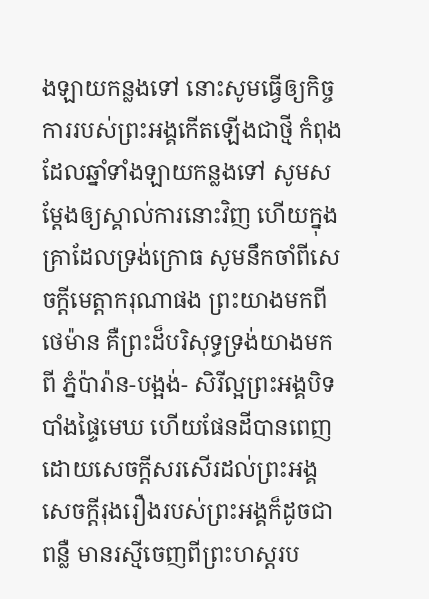ងឡាយកន្លងទៅ នោះសូមធ្វើឲ្យកិច្ចការរបស់ព្រះអង្គកើតឡើងជាថ្មី កំពុងដែលឆ្នាំទាំងឡាយកន្លងទៅ សូមសម្ដែងឲ្យស្គាល់ការនោះវិញ ហើយក្នុងគ្រាដែលទ្រង់ក្រោធ សូមនឹកចាំពីសេចក្ដីមេត្តាករុណាផង ព្រះយាងមកពីថេម៉ាន គឺព្រះដ៏បរិសុទ្ធទ្រង់យាងមកពី ភ្នំប៉ារ៉ាន-បង្អង់- សិរីល្អព្រះអង្គបិទបាំងផ្ទៃមេឃ ហើយផែនដីបានពេញដោយសេចក្ដីសរសើរដល់ព្រះអង្គ សេចក្ដីរុងរឿងរបស់ព្រះអង្គក៏ដូចជាពន្លឺ មានរស្មីចេញពីព្រះហស្តរប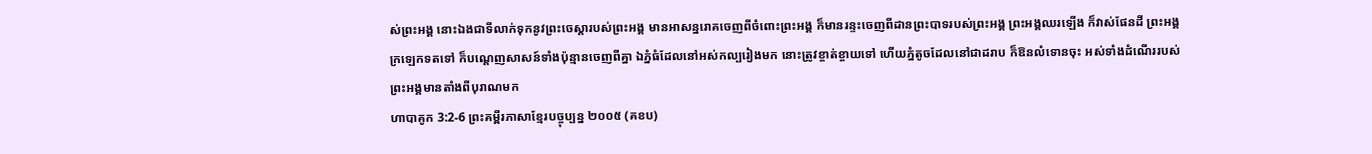ស់ព្រះអង្គ នោះឯងជាទីលាក់ទុកនូវព្រះចេស្តារបស់ព្រះអង្គ មានអាសន្នរោគចេញពីចំពោះព្រះអង្គ ក៏មានរន្ទះចេញពីដានព្រះបាទរបស់ព្រះអង្គ ព្រះអង្គឈរឡើង ក៏វាស់ផែនដី ព្រះអង្គក្រឡេកទតទៅ ក៏បណ្តេញសាសន៍ទាំងប៉ុន្មានចេញពីគ្នា ឯភ្នំធំដែលនៅអស់កល្បរៀងមក នោះត្រូវខ្ចាត់ខ្ចាយទៅ ហើយភ្នំតូចដែលនៅជាដរាប ក៏ឱនលំទោនចុះ អស់ទាំងដំណើររបស់ព្រះអង្គមានតាំងពីបុរាណមក
ហាបាគូក 3:2-6 ព្រះគម្ពីរភាសាខ្មែរបច្ចុប្បន្ន ២០០៥ (គខប)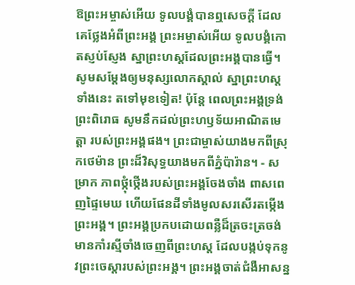ឱព្រះអម្ចាស់អើយ ទូលបង្គំបានឮសេចក្ដី ដែលគេថ្លែងអំពីព្រះអង្គ ព្រះអម្ចាស់អើយ ទូលបង្គំកោតស្ញប់ស្ញែង ស្នាព្រះហស្ដដែលព្រះអង្គបានធ្វើ។ សូមសម្តែងឲ្យមនុស្សលោកស្គាល់ ស្នាព្រះហស្ដទាំងនេះ តទៅមុខទៀត! ប៉ុន្តែ ពេលព្រះអង្គទ្រង់ព្រះពិរោធ សូមនឹកដល់ព្រះហឫទ័យអាណិតមេត្តា របស់ព្រះអង្គផង។ ព្រះជាម្ចាស់យាងមកពីស្រុកថេម៉ាន ព្រះដ៏វិសុទ្ធយាងមកពីភ្នំប៉ារ៉ាន។ - សម្រាក ភាពថ្កុំថ្កើងរបស់ព្រះអង្គចែងចាំង ពាសពេញផ្ទៃមេឃ ហើយផែនដីទាំងមូលសរសើរតម្កើងព្រះអង្គ។ ព្រះអង្គប្រកបដោយពន្លឺដ៏ត្រចះត្រចង់ មានកាំរស្មីចាំងចេញពីព្រះហស្ដ ដែលបង្កប់ទុកនូវព្រះចេស្ដារបស់ព្រះអង្គ។ ព្រះអង្គចាត់ជំងឺអាសន្ន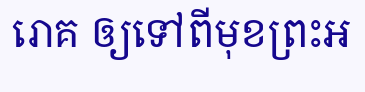រោគ ឲ្យទៅពីមុខព្រះអ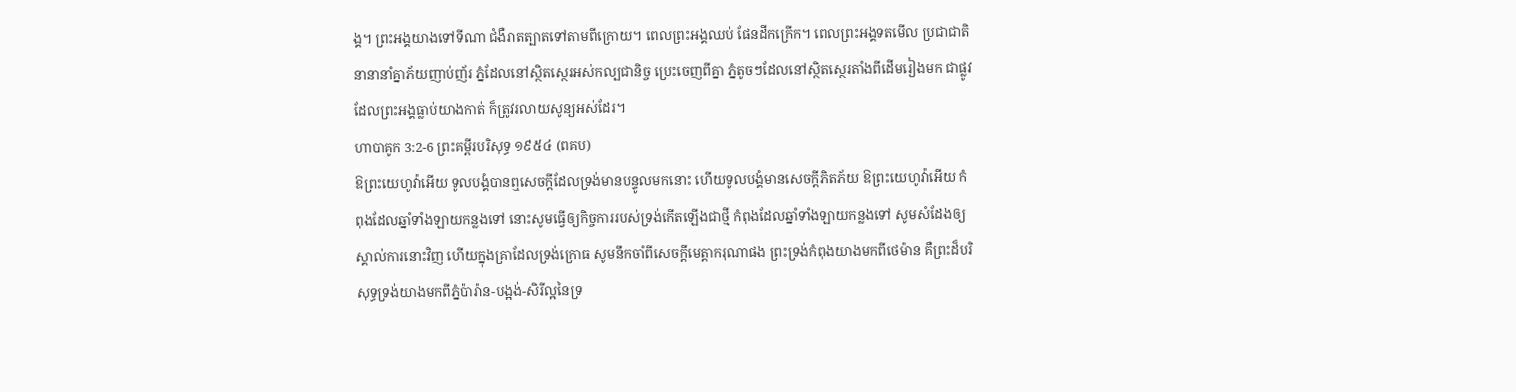ង្គ។ ព្រះអង្គយាងទៅទីណា ជំងឺរាតត្បាតទៅតាមពីក្រោយ។ ពេលព្រះអង្គឈប់ ផែនដីកក្រើក។ ពេលព្រះអង្គទតមើល ប្រជាជាតិនានានាំគ្នាភ័យញាប់ញ័រ ភ្នំដែលនៅស្ថិតស្ថេរអស់កល្បជានិច្ច ប្រេះចេញពីគ្នា ភ្នំតូចៗដែលនៅស្ថិតស្ថេរតាំងពីដើមរៀងមក ជាផ្លូវដែលព្រះអង្គធ្លាប់យាងកាត់ ក៏ត្រូវរលាយសូន្យអស់ដែរ។
ហាបាគូក 3:2-6 ព្រះគម្ពីរបរិសុទ្ធ ១៩៥៤ (ពគប)
ឱព្រះយេហូវ៉ាអើយ ទូលបង្គំបានឮសេចក្ដីដែលទ្រង់មានបន្ទូលមកនោះ ហើយទូលបង្គំមានសេចក្ដីភិតភ័យ ឱព្រះយេហូវ៉ាអើយ កំពុងដែលឆ្នាំទាំងឡាយកន្លងទៅ នោះសូមធ្វើឲ្យកិច្ចការរបស់ទ្រង់កើតឡើងជាថ្មី កំពុងដែលឆ្នាំទាំងឡាយកន្លងទៅ សូមសំដែងឲ្យស្គាល់ការនោះវិញ ហើយក្នុងគ្រាដែលទ្រង់ក្រោធ សូមនឹកចាំពីសេចក្ដីមេត្តាករុណាផង ព្រះទ្រង់កំពុងយាងមកពីថេម៉ាន គឺព្រះដ៏បរិសុទ្ធទ្រង់យាងមកពីភ្នំប៉ារ៉ាន-បង្អង់-សិរីល្អនៃទ្រ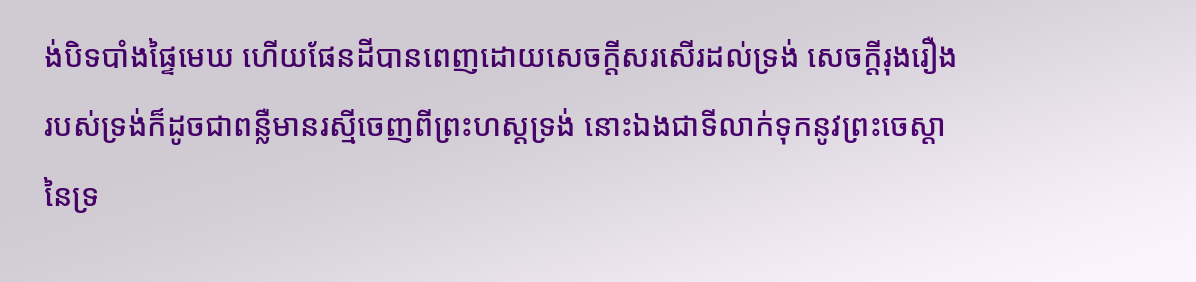ង់បិទបាំងផ្ទៃមេឃ ហើយផែនដីបានពេញដោយសេចក្ដីសរសើរដល់ទ្រង់ សេចក្ដីរុងរឿងរបស់ទ្រង់ក៏ដូចជាពន្លឺមានរស្មីចេញពីព្រះហស្តទ្រង់ នោះឯងជាទីលាក់ទុកនូវព្រះចេស្តានៃទ្រ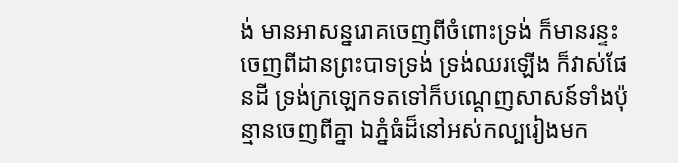ង់ មានអាសន្នរោគចេញពីចំពោះទ្រង់ ក៏មានរន្ទះចេញពីដានព្រះបាទទ្រង់ ទ្រង់ឈរឡើង ក៏វាស់ផែនដី ទ្រង់ក្រឡេកទតទៅក៏បណ្តេញសាសន៍ទាំងប៉ុន្មានចេញពីគ្នា ឯភ្នំធំដ៏នៅអស់កល្បរៀងមក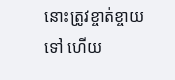នោះត្រូវខ្ចាត់ខ្ចាយទៅ ហើយ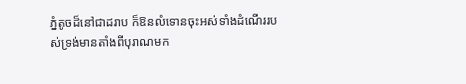ភ្នំតូចដ៏នៅជាដរាប ក៏ឱនលំទោនចុះអស់ទាំងដំណើររបស់ទ្រង់មានតាំងពីបុរាណមក